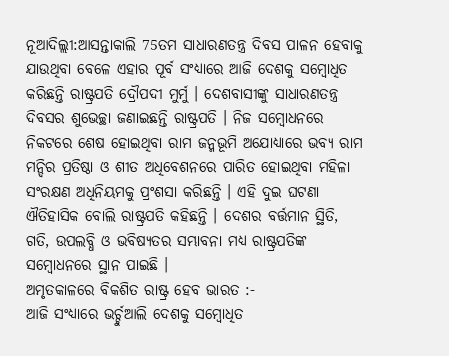ନୂଆଦିଲ୍ଲୀ:ଆସନ୍ତାକାଲି 75ତମ ସାଧାରଣତନ୍ତ୍ର ଦିବସ ପାଳନ ହେବାକୁ ଯାଉଥିବା ବେଳେ ଏହାର ପୂର୍ବ ସଂଧ୍ୟାରେ ଆଜି ଦେଶକୁ ସମ୍ବୋଧିତ କରିଛନ୍ତି ରାଷ୍ଟ୍ରପତି ଦ୍ରୌପଦୀ ମୁର୍ମୁ । ଦେଶବାସୀଙ୍କୁ ସାଧାରଣତନ୍ତ୍ର ଦିବସର ଶୁଭେଚ୍ଛା ଜଣାଇଛନ୍ତି ରାଷ୍ଟ୍ରପତି । ନିଜ ସମ୍ବୋଧନରେ ନିକଟରେ ଶେଷ ହୋଇଥିବା ରାମ ଜନ୍ମଭୂମି ଅଯୋଧ୍ୟାରେ ଭବ୍ୟ ରାମ ମନ୍ଦିର ପ୍ରତିଷ୍ଠା ଓ ଶୀତ ଅଧିବେଶନରେ ପାରିତ ହୋଇଥିବା ମହିଳା ସଂରକ୍ଷଣ ଅଧିନିୟମକୁ ପ୍ରଂଶସା କରିଛନ୍ତି । ଏହି ଦୁଇ ଘଟଣା ଐତିହାସିକ ବୋଲି ରାଷ୍ଟ୍ରପତି କହିଛନ୍ତି । ଦେଶର ବର୍ତ୍ତମାନ ସ୍ଥିତି, ଗତି, ଉପଲବ୍ଧି ଓ ଭବିଷ୍ୟତର ସମ୍ଭାବନା ମଧ୍ୟ ରାଷ୍ଟ୍ରପତିଙ୍କ ସମ୍ବୋଧନରେ ସ୍ଥାନ ପାଇଛି ।
ଅମୃତକାଳରେ ବିକଶିତ ରାଷ୍ଟ୍ର ହେବ ଭାରତ :-
ଆଜି ସଂଧ୍ୟାରେ ଭର୍ଚ୍ଚୁଆଲି ଦେଶକୁ ସମ୍ବୋଧିତ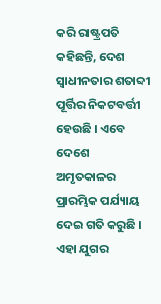କରି ରାଷ୍ଟ୍ରପତି କହିଛନ୍ତି, ଦେଶ ସ୍ୱାଧୀନତାର ଶତାବ୍ଦୀ ପୂର୍ତ୍ତିର ନିକଟବର୍ତ୍ତୀ ହେଉଛି । ଏବେ ଦେଶେ ଅମୃତକାଳର ପ୍ରାରମ୍ଭିକ ପର୍ଯ୍ୟାୟ ଦେଇ ଗତି କରୁଛି । ଏହା ଯୁଗର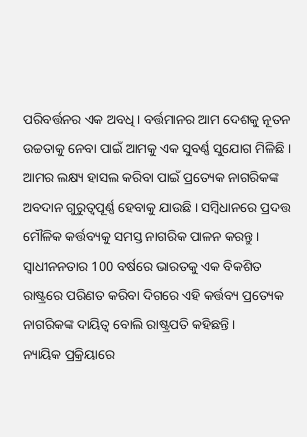ପରିବର୍ତ୍ତନର ଏକ ଅବଧି । ବର୍ତ୍ତମାନର ଆମ ଦେଶକୁ ନୂତନ ଉଚ୍ଚତାକୁ ନେବା ପାଇଁ ଆମକୁ ଏକ ସୁବର୍ଣ୍ଣ ସୁଯୋଗ ମିଳିଛି । ଆମର ଲକ୍ଷ୍ୟ ହାସଲ କରିବା ପାଇଁ ପ୍ରତ୍ୟେକ ନାଗରିକଙ୍କ ଅବଦାନ ଗୁରୁତ୍ୱପୂର୍ଣ୍ଣ ହେବାକୁ ଯାଉଛି । ସମ୍ବିଧାନରେ ପ୍ରଦତ୍ତ ମୌଳିକ କର୍ତ୍ତବ୍ୟକୁ ସମସ୍ତ ନାଗରିକ ପାଳନ କରନ୍ତୁ । ସ୍ବାଧୀନନତାର 100 ବର୍ଷରେ ଭାରତକୁ ଏକ ବିକଶିତ ରାଷ୍ଟ୍ରରେ ପରିଣତ କରିବା ଦିଗରେ ଏହି କର୍ତ୍ତବ୍ୟ ପ୍ରତ୍ୟେକ ନାଗରିକଙ୍କ ଦାୟିତ୍ବ ବୋଲି ରାଷ୍ଟ୍ରପତି କହିଛନ୍ତି ।
ନ୍ୟାୟିକ ପ୍ରକ୍ରିୟାରେ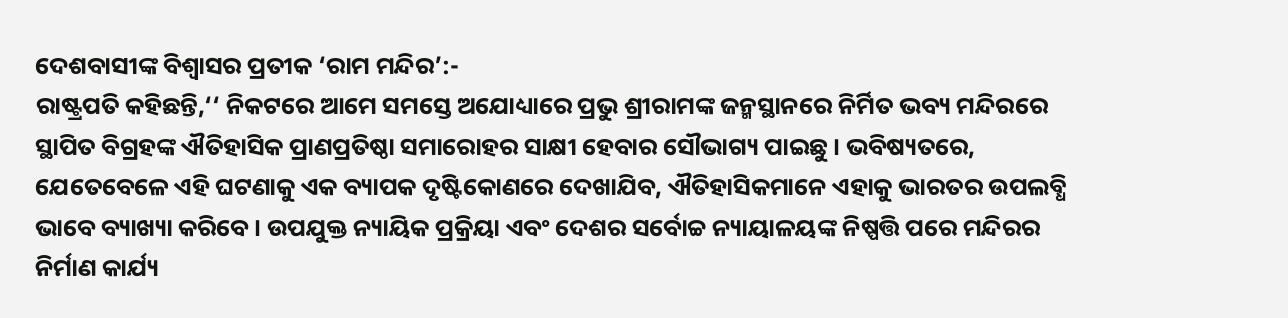ଦେଶବାସୀଙ୍କ ବିଶ୍ବାସର ପ୍ରତୀକ ‘ରାମ ମନ୍ଦିର’:-
ରାଷ୍ଟ୍ରପତି କହିଛନ୍ତି,‘‘ ନିକଟରେ ଆମେ ସମସ୍ତେ ଅଯୋଧ୍ୟାରେ ପ୍ରଭୁ ଶ୍ରୀରାମଙ୍କ ଜନ୍ମସ୍ଥାନରେ ନିର୍ମିତ ଭବ୍ୟ ମନ୍ଦିରରେ ସ୍ଥାପିତ ବିଗ୍ରହଙ୍କ ଐତିହାସିକ ପ୍ରାଣପ୍ରତିଷ୍ଠା ସମାରୋହର ସାକ୍ଷୀ ହେବାର ସୌଭାଗ୍ୟ ପାଇଛୁ । ଭବିଷ୍ୟତରେ, ଯେତେବେଳେ ଏହି ଘଟଣାକୁ ଏକ ବ୍ୟାପକ ଦୃଷ୍ଟିକୋଣରେ ଦେଖାଯିବ, ଐତିହାସିକମାନେ ଏହାକୁ ଭାରତର ଉପଲବ୍ଧି ଭାବେ ବ୍ୟାଖ୍ୟା କରିବେ । ଉପଯୁକ୍ତ ନ୍ୟାୟିକ ପ୍ରକ୍ରିୟା ଏବଂ ଦେଶର ସର୍ବୋଚ୍ଚ ନ୍ୟାୟାଳୟଙ୍କ ନିଷ୍ପତ୍ତି ପରେ ମନ୍ଦିରର ନିର୍ମାଣ କାର୍ଯ୍ୟ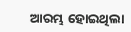ଆରମ୍ଭ ହୋଇଥିଲା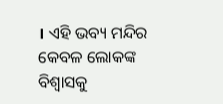। ଏହି ଭବ୍ୟ ମନ୍ଦିର କେବଳ ଲୋକଙ୍କ ବିଶ୍ବାସକୁ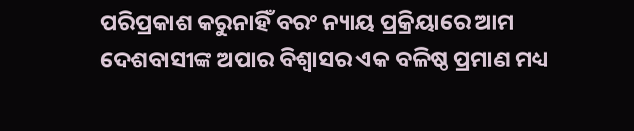ପରିପ୍ରକାଶ କରୁନାହିଁ ବରଂ ନ୍ୟାୟ ପ୍ରକ୍ରିୟାରେ ଆମ ଦେଶବାସୀଙ୍କ ଅପାର ବିଶ୍ବାସର ଏକ ବଳିଷ୍ଠ ପ୍ରମାଣ ମଧ୍ୟ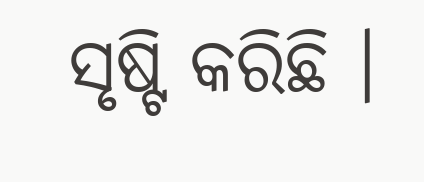ସୃଷ୍ଟି କରିଛି ।